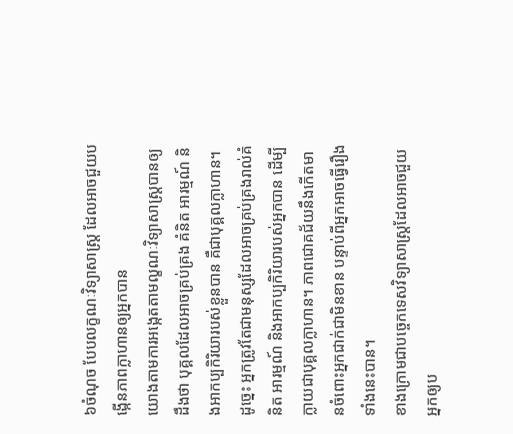៦ចំណុច បែបលក្ខណៈវិទ្យាសាស្ដ្រ ដែលអាចជួយបង្កើនភាពក្លាហានឲ្យអ្នកបាន
យោងតាមការអង្កេតតាមល្ខណៈវិទ្យាសាស្ដ្របានឲ្យដឹងថា បុគ្គលដែលអាចគ្រប់គ្រង គំនិត អារម្មណ៍ និងអាកប្បកិរិយារបស់ខ្លួនបាន គឺជាបុគ្គលក្លាហាន។ ដូច្នេះ អ្នកត្រូវតែជាមនុស្សដែលអាចគ្រប់គ្រងរាល់គំនិត អារម្មណ៍ និងអាកប្បកិរិយារបស់អ្នកបាន ដើម្បីក្លាយជាបុគ្គលក្លាហាន។ ភាពជោគជ័យនឹងកើតមានចំពោះអ្នកជាក់ជាមិនខាន បន្ទាប់ពីអ្នកអាចធ្វើរឿងទាំងនេះបាន។
ខាងក្រោមជាបច្ចេកទេសវិទ្យាសាស្ដ្រដែលអាចជួយអ្នកឲ្យប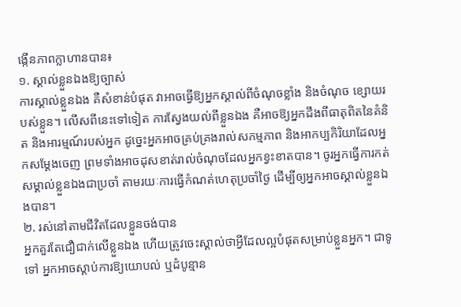ង្កើនភាពក្លាហានបាន៖
១. ស្គាល់ខ្លួនឯងឱ្យច្បាស់
ការស្គាល់ខ្លួនឯង គឺសំខាន់បំផុត វាអាចធ្វើឱ្យអ្នកស្គាល់ពីចំណុចខ្លាំង និងចំណុច ខ្សោយរបស់ខ្លួន។ លើសពីនេះទៅទៀត ការស្វែងយល់ពីខ្លួនឯង គឺអាចឱ្យអ្នកដឹងពីធាតុពិតនៃគំនិត និងអារម្មណ៍របស់អ្នក ដូច្នេះអ្នកអាចគ្រប់គ្រងរាល់សកម្មភាព និងអាកប្បកិរិយាដែលអ្នកសម្ដែងចេញ ព្រមទាំងអាចដុសខាត់រាល់ចំណុចដែលអ្នកខ្វះខាតបាន។ ចូរអ្នកធ្វើការកត់សម្គាល់ខ្លួនឯងជាប្រចាំ តាមរយៈការធ្វើកំណត់ហេតុប្រចាំថ្ងៃ ដើម្បីឲ្យអ្នកអាចស្គាល់ខ្លួនឯងបាន។
២. រស់នៅតាមជីវិតដែលខ្លួនចង់បាន
អ្នកគួរតែជឿជាក់លើខ្លួនឯង ហើយត្រូវចេះស្គាល់ថាអ្វីដែលល្អបំផុតសម្រាប់ខ្លួនអ្នក។ ជាទូទៅ អ្នកអាចស្ដាប់ការឱ្យយោបល់ ឬដំបូន្មាន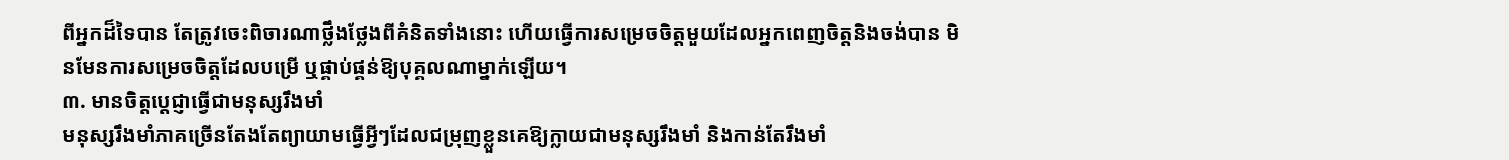ពីអ្នកដ៏ទៃបាន តែត្រូវចេះពិចារណាថ្លឹងថ្លែងពីគំនិតទាំងនោះ ហើយធ្វើការសម្រេចចិត្តមួយដែលអ្នកពេញចិត្តនិងចង់បាន មិនមែនការសម្រេចចិត្តដែលបម្រើ ឬផ្គាប់ផ្គន់ឱ្យបុគ្គលណាម្នាក់ឡើយ។
៣. មានចិត្តប្ដេជ្ញាធ្វើជាមនុស្សរឹងមាំ
មនុស្សរឹងមាំភាគច្រើនតែងតែព្យាយាមធ្វើអ្វីៗដែលជម្រុញខ្លួនគេឱ្យក្លាយជាមនុស្សរឹងមាំ និងកាន់តែរឹងមាំ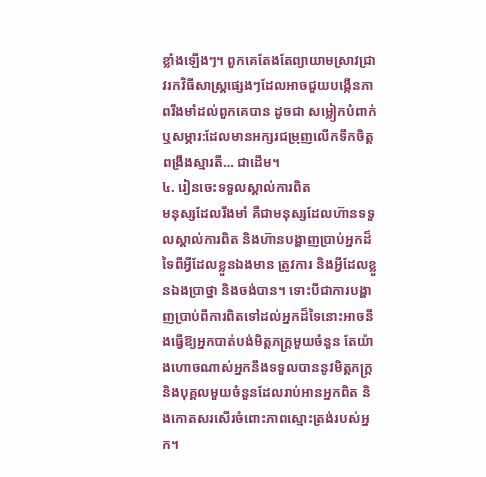ខ្លាំងឡើងៗ។ ពួកគេតែងតែព្យាយាមស្រាវជ្រាវរកវិធីសាស្ដ្រផ្សេងៗដែលអាចជួយបង្កើនភាពរឹងមាំដល់ពួកគេបាន ដូចជា សម្លៀកបំពាក់ ឬសម្ភារ:ដែលមានអក្សរជម្រុញលើកទឹកចិត្ត ពង្រឹងស្មារតី… ជាដើម។
៤. រៀនចេះទទួលស្គាល់ការពិត
មនុស្សដែលរឹងមាំ គឺជាមនុស្សដែលហ៊ានទទួលស្គាល់ការពិត និងហ៊ានបង្ហាញប្រាប់អ្នកដ៏ទៃពីអ្វីដែលខ្លួនឯងមាន ត្រូវការ និងអ្វីដែលខ្លួនឯងប្រាថ្នា និងចង់បាន។ ទោះបីជាការបង្ហាញប្រាប់ពីការពិតទៅដល់អ្នកដ៏ទៃនោះអាចនឹងធ្វើឱ្យអ្នកបាត់បង់មិត្តភក្រ្តមួយចំនួន តែយ៉ាងហោចណាស់អ្នកនឹងទទួលបាននូវមិត្តភក្រ្ត និងបុគ្គលមួយចំនួនដែលរាប់អានអ្នកពិត និងកោតសរសើរចំពោះភាពស្មោះត្រង់របស់អ្នក។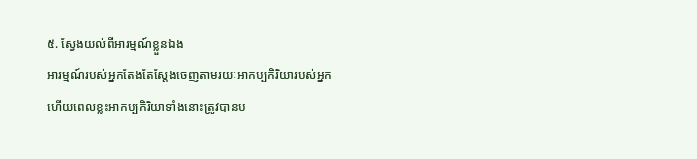៥. ស្វែងយល់ពីអារម្មណ៍ខ្លួនឯង
អារម្មណ៍របស់អ្នកតែងតែស្ដែងចេញតាមរយៈអាកប្បកិរិយារបស់អ្នក ហើយពេលខ្លះអាកប្បកិរិយាទាំងនោះត្រូវបានប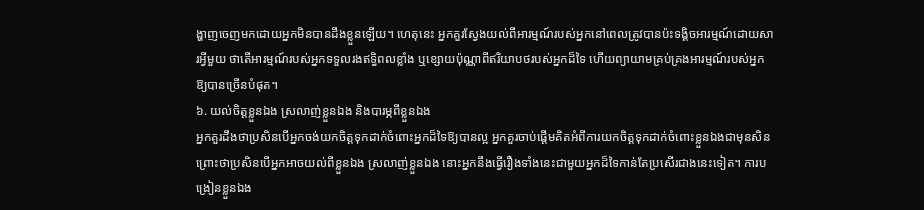ង្ហាញចេញមកដោយអ្នកមិនបានដឹងខ្លួនឡើយ។ ហេតុនេះ អ្នកគួរស្វែងយល់ពីអារម្មណ៍របស់អ្នកនៅពេលត្រូវបានប៉ះទង្គិចអារម្មណ៍ដោយសារអ្វីមួយ ថាតើអារម្មណ៍របស់អ្នកទទួលរងឥទ្ធិពលខ្លាំង ឬខ្សោយប៉ុណ្ណាពីឥរិយាបថរបស់អ្នកដ៏ទៃ ហើយព្យាយាមគ្រប់គ្រងអារម្មណ៍របស់អ្នកឱ្យបានច្រើនបំផុត។
៦. យល់ចិត្តខ្លួនឯង ស្រលាញ់ខ្លួនឯង និងបារម្ភពីខ្លួនឯង
អ្នកគួរដឹងថាប្រសិនបើអ្នកចង់យកចិត្តទុកដាក់ចំពោះអ្នកដ៏ទៃឱ្យបានល្អ អ្នកគួរចាប់ផ្ដើមគិតអំពីការយកចិត្តទុកដាក់ចំពោះខ្លួនឯងជាមុនសិន ព្រោះថាប្រសិនបើអ្នកអាចយល់ពីខ្លួនឯង ស្រលាញ់ខ្លួនឯង នោះអ្នកនឹងធ្វើរឿងទាំងនេះជាមួយអ្នកដ៏ទៃកាន់តែប្រសើរជាងនេះទៀត។ ការបង្រៀនខ្លួនឯង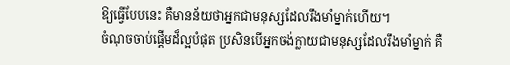ឱ្យធ្វើបែបនេះ គឺមានន័យថាអ្នកជាមនុស្សដែលរឹងមាំម្នាក់ហើយ។
ចំណុចចាប់ផ្ដើមដ៏ល្អបំផុត ប្រសិនបើអ្នកចង់ក្លាយជាមនុស្សដែលរឹងមាំម្នាក់ គឺ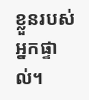ខ្លួនរបស់អ្នកផ្ទាល់។